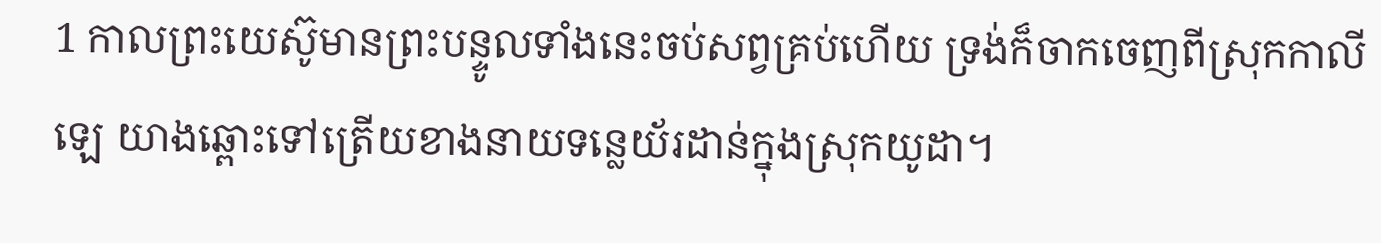1 កាលព្រះយេស៊ូមានព្រះបន្ទូលទាំងនេះចប់សព្វគ្រប់ហើយ ទ្រង់ក៏ចាកចេញពីស្រុកកាលីឡេ យាងឆ្ពោះទៅត្រើយខាងនាយទន្លេយ័រដាន់ក្នុងស្រុកយូដា។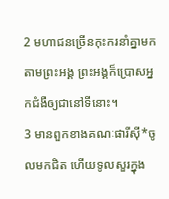2 មហាជនច្រើនកុះករនាំគ្នាមកតាមព្រះអង្គ ព្រះអង្គក៏ប្រោសអ្នកជំងឺឲ្យជានៅទីនោះ។
3 មានពួកខាងគណៈផារីស៊ី*ចូលមកជិត ហើយទូលសួរក្នុង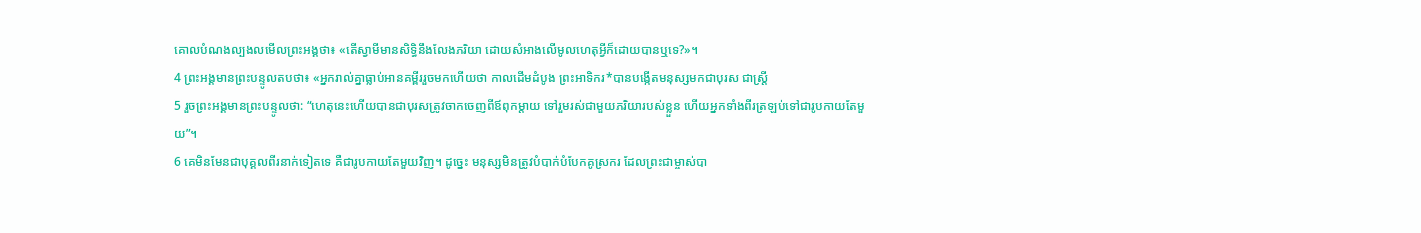គោលបំណងល្បងលមើលព្រះអង្គថា៖ «តើស្វាមីមានសិទ្ធិនឹងលែងភរិយា ដោយសំអាងលើមូលហេតុអ្វីក៏ដោយបានឬទេ?»។
4 ព្រះអង្គមានព្រះបន្ទូលតបថា៖ «អ្នករាល់គ្នាធ្លាប់អានគម្ពីររួចមកហើយថា កាលដើមដំបូង ព្រះអាទិករ*បានបង្កើតមនុស្សមកជាបុរស ជាស្ត្រី
5 រួចព្រះអង្គមានព្រះបន្ទូលថា: “ហេតុនេះហើយបានជាបុរសត្រូវចាកចេញពីឪពុកម្ដាយ ទៅរួមរស់ជាមួយភរិយារបស់ខ្លួន ហើយអ្នកទាំងពីរត្រឡប់ទៅជារូបកាយតែមួយ”។
6 គេមិនមែនជាបុគ្គលពីរនាក់ទៀតទេ គឺជារូបកាយតែមួយវិញ។ ដូច្នេះ មនុស្សមិនត្រូវបំបាក់បំបែកគូស្រករ ដែលព្រះជាម្ចាស់បា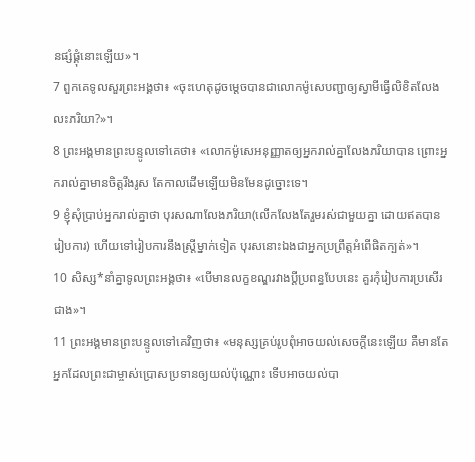នផ្សំផ្គុំនោះឡើយ»។
7 ពួកគេទូលសួរព្រះអង្គថា៖ «ចុះហេតុដូចម្ដេចបានជាលោកម៉ូសេបញ្ជាឲ្យស្វាមីធ្វើលិខិតលែងលះភរិយា?»។
8 ព្រះអង្គមានព្រះបន្ទូលទៅគេថា៖ «លោកម៉ូសេអនុញ្ញាតឲ្យអ្នករាល់គ្នាលែងភរិយាបាន ព្រោះអ្នករាល់គ្នាមានចិត្តរឹងរូស តែកាលដើមឡើយមិនមែនដូច្នោះទេ។
9 ខ្ញុំសុំប្រាប់អ្នករាល់គ្នាថា បុរសណាលែងភរិយា(លើកលែងតែរួមរស់ជាមួយគ្នា ដោយឥតបានរៀបការ) ហើយទៅរៀបការនឹងស្ត្រីម្នាក់ទៀត បុរសនោះឯងជាអ្នកប្រព្រឹត្តអំពើផិតក្បត់»។
10 សិស្ស*នាំគ្នាទូលព្រះអង្គថា៖ «បើមានលក្ខខណ្ឌរវាងប្ដីប្រពន្ធបែបនេះ គួរកុំរៀបការប្រសើរជាង»។
11 ព្រះអង្គមានព្រះបន្ទូលទៅគេវិញថា៖ «មនុស្សគ្រប់រូបពុំអាចយល់សេចក្ដីនេះឡើយ គឺមានតែអ្នកដែលព្រះជាម្ចាស់ប្រោសប្រទានឲ្យយល់ប៉ុណ្ណោះ ទើបអាចយល់បា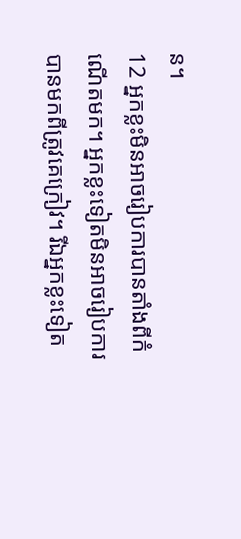ន។
12 អ្នកខ្លះមិនអាចរៀបការបានតាំងពីកំណើតមក។ អ្នកខ្លះទៀតមិនអាចរៀបការបានមកពីត្រូវគេក្រៀវ។ រីឯអ្នកខ្លះទៀត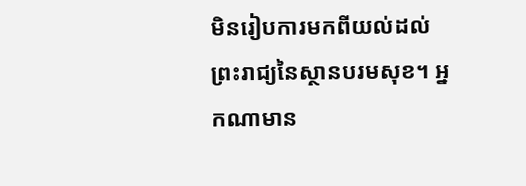មិនរៀបការមកពីយល់ដល់ព្រះរាជ្យនៃស្ថានបរមសុខ។ អ្នកណាមាន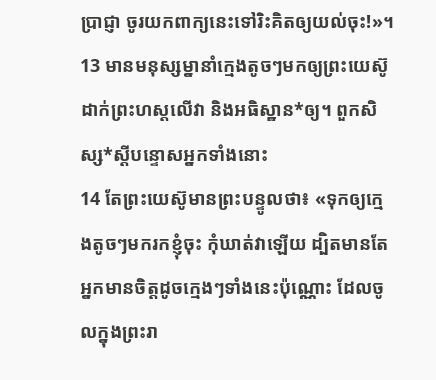ប្រាជ្ញា ចូរយកពាក្យនេះទៅរិះគិតឲ្យយល់ចុះ!»។
13 មានមនុស្សម្នានាំក្មេងតូចៗមកឲ្យព្រះយេស៊ូដាក់ព្រះហស្ដលើវា និងអធិស្ឋាន*ឲ្យ។ ពួកសិស្ស*ស្ដីបន្ទោសអ្នកទាំងនោះ
14 តែព្រះយេស៊ូមានព្រះបន្ទូលថា៖ «ទុកឲ្យក្មេងតូចៗមករកខ្ញុំចុះ កុំឃាត់វាឡើយ ដ្បិតមានតែអ្នកមានចិត្តដូចក្មេងៗទាំងនេះប៉ុណ្ណោះ ដែលចូលក្នុងព្រះរា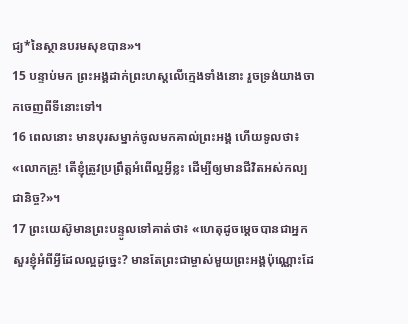ជ្យ*នៃស្ថានបរមសុខបាន»។
15 បន្ទាប់មក ព្រះអង្គដាក់ព្រះហស្ដលើក្មេងទាំងនោះ រួចទ្រង់យាងចាកចេញពីទីនោះទៅ។
16 ពេលនោះ មានបុរសម្នាក់ចូលមកគាល់ព្រះអង្គ ហើយទូលថា៖ «លោកគ្រូ! តើខ្ញុំត្រូវប្រព្រឹត្តអំពើល្អអ្វីខ្លះ ដើម្បីឲ្យមានជីវិតអស់កល្បជានិច្ច?»។
17 ព្រះយេស៊ូមានព្រះបន្ទូលទៅគាត់ថា៖ «ហេតុដូចម្ដេចបានជាអ្នកសួរខ្ញុំអំពីអ្វីដែលល្អដូច្នេះ? មានតែព្រះជាម្ចាស់មួយព្រះអង្គប៉ុណ្ណោះដែ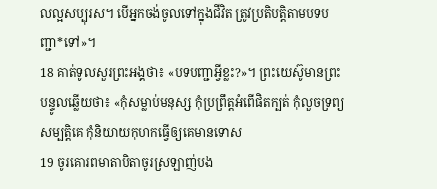លល្អសប្បុរស។ បើអ្នកចង់ចូលទៅក្នុងជីវិត ត្រូវប្រតិបត្តិតាមបទបញ្ជា*ទៅ»។
18 គាត់ទូលសួរព្រះអង្គថា៖ «បទបញ្ជាអ្វីខ្លះ?»។ ព្រះយេស៊ូមានព្រះបន្ទូលឆ្លើយថា៖ «កុំសម្លាប់មនុស្ស កុំប្រព្រឹត្តអំពើផិតក្បត់ កុំលួចទ្រព្យសម្បត្តិគេ កុំនិយាយកុហកធ្វើឲ្យគេមានទោស
19 ចូរគោរពមាតាបិតាចូរស្រឡាញ់បង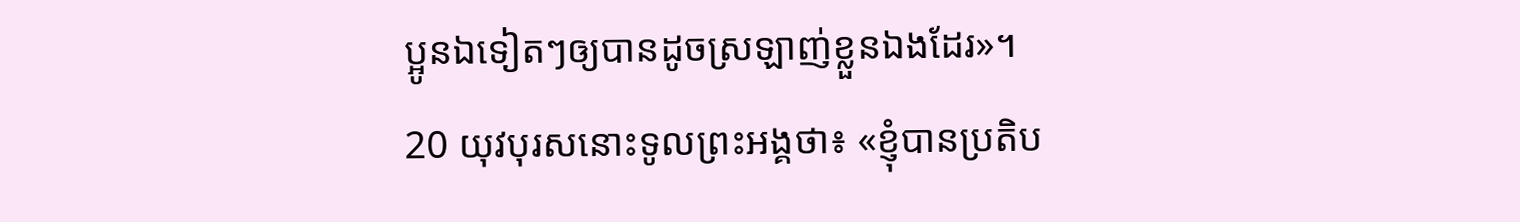ប្អូនឯទៀតៗឲ្យបានដូចស្រឡាញ់ខ្លួនឯងដែរ»។
20 យុវបុរសនោះទូលព្រះអង្គថា៖ «ខ្ញុំបានប្រតិប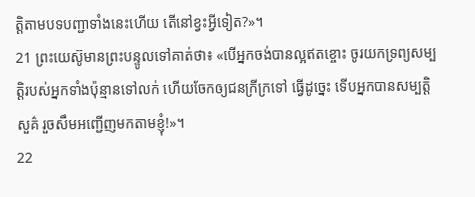ត្តិតាមបទបញ្ជាទាំងនេះហើយ តើនៅខ្វះអ្វីទៀត?»។
21 ព្រះយេស៊ូមានព្រះបន្ទូលទៅគាត់ថា៖ «បើអ្នកចង់បានល្អឥតខ្ចោះ ចូរយកទ្រព្យសម្បត្តិរបស់អ្នកទាំងប៉ុន្មានទៅលក់ ហើយចែកឲ្យជនក្រីក្រទៅ ធ្វើដូច្នេះ ទើបអ្នកបានសម្បត្តិសួគ៌ រួចសឹមអញ្ជើញមកតាមខ្ញុំ!»។
22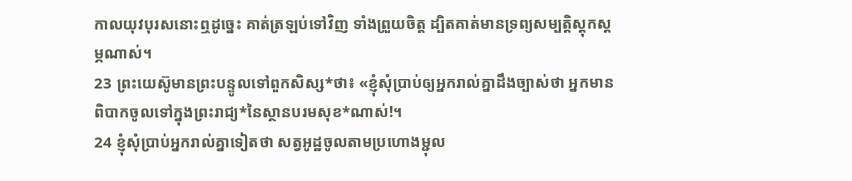កាលយុវបុរសនោះឮដូច្នេះ គាត់ត្រឡប់ទៅវិញ ទាំងព្រួយចិត្ត ដ្បិតគាត់មានទ្រព្យសម្បត្តិស្ដុកស្ដម្ភណាស់។
23 ព្រះយេស៊ូមានព្រះបន្ទូលទៅពួកសិស្ស*ថា៖ «ខ្ញុំសុំប្រាប់ឲ្យអ្នករាល់គ្នាដឹងច្បាស់ថា អ្នកមានពិបាកចូលទៅក្នុងព្រះរាជ្យ*នៃស្ថានបរមសុខ*ណាស់!។
24 ខ្ញុំសុំប្រាប់អ្នករាល់គ្នាទៀតថា សត្វអូដ្ឋចូលតាមប្រហោងម្ជុល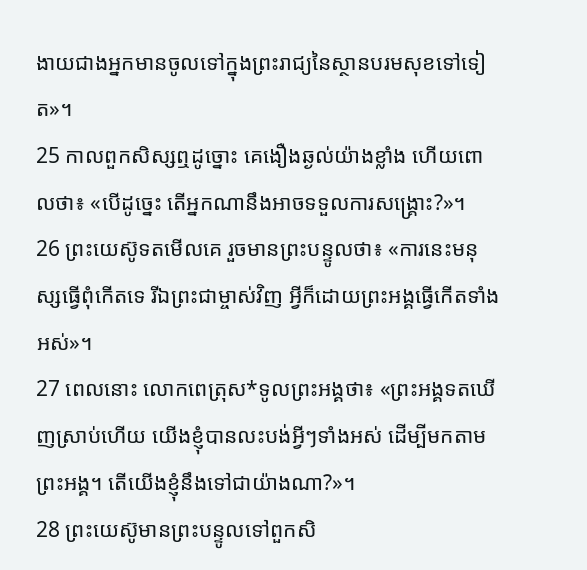ងាយជាងអ្នកមានចូលទៅក្នុងព្រះរាជ្យនៃស្ថានបរមសុខទៅទៀត»។
25 កាលពួកសិស្សឮដូច្នោះ គេងឿងឆ្ងល់យ៉ាងខ្លាំង ហើយពោលថា៖ «បើដូច្នេះ តើអ្នកណានឹងអាចទទួលការសង្គ្រោះ?»។
26 ព្រះយេស៊ូទតមើលគេ រួចមានព្រះបន្ទូលថា៖ «ការនេះមនុស្សធ្វើពុំកើតទេ រីឯព្រះជាម្ចាស់វិញ អ្វីក៏ដោយព្រះអង្គធ្វើកើតទាំងអស់»។
27 ពេលនោះ លោកពេត្រុស*ទូលព្រះអង្គថា៖ «ព្រះអង្គទតឃើញស្រាប់ហើយ យើងខ្ញុំបានលះបង់អ្វីៗទាំងអស់ ដើម្បីមកតាមព្រះអង្គ។ តើយើងខ្ញុំនឹងទៅជាយ៉ាងណា?»។
28 ព្រះយេស៊ូមានព្រះបន្ទូលទៅពួកសិ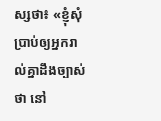ស្សថា៖ «ខ្ញុំសុំប្រាប់ឲ្យអ្នករាល់គ្នាដឹងច្បាស់ថា នៅ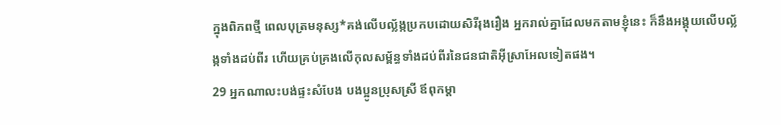ក្នុងពិភពថ្មី ពេលបុត្រមនុស្ស*គង់លើបល្ល័ង្កប្រកបដោយសិរីរុងរឿង អ្នករាល់គ្នាដែលមកតាមខ្ញុំនេះ ក៏នឹងអង្គុយលើបល្ល័ង្កទាំងដប់ពីរ ហើយគ្រប់គ្រងលើកុលសម្ព័ន្ធទាំងដប់ពីរនៃជនជាតិអ៊ីស្រាអែលទៀតផង។
29 អ្នកណាលះបង់ផ្ទះសំបែង បងប្អូនប្រុសស្រី ឪពុកម្ដា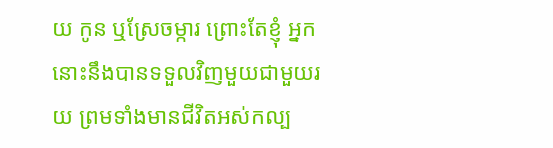យ កូន ឬស្រែចម្ការ ព្រោះតែខ្ញុំ អ្នកនោះនឹងបានទទួលវិញមួយជាមួយរយ ព្រមទាំងមានជីវិតអស់កល្ប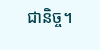ជានិច្ច។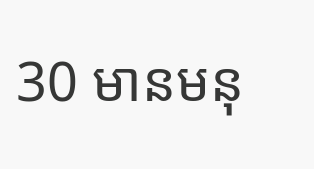30 មានមនុ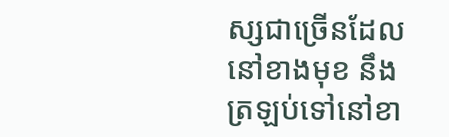ស្សជាច្រើនដែលនៅខាងមុខ នឹងត្រឡប់ទៅនៅខា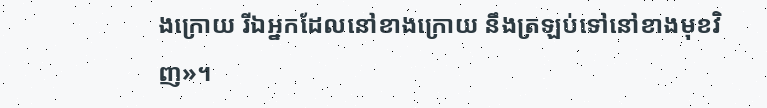ងក្រោយ រីឯអ្នកដែលនៅខាងក្រោយ នឹងត្រឡប់ទៅនៅខាងមុខវិញ»។